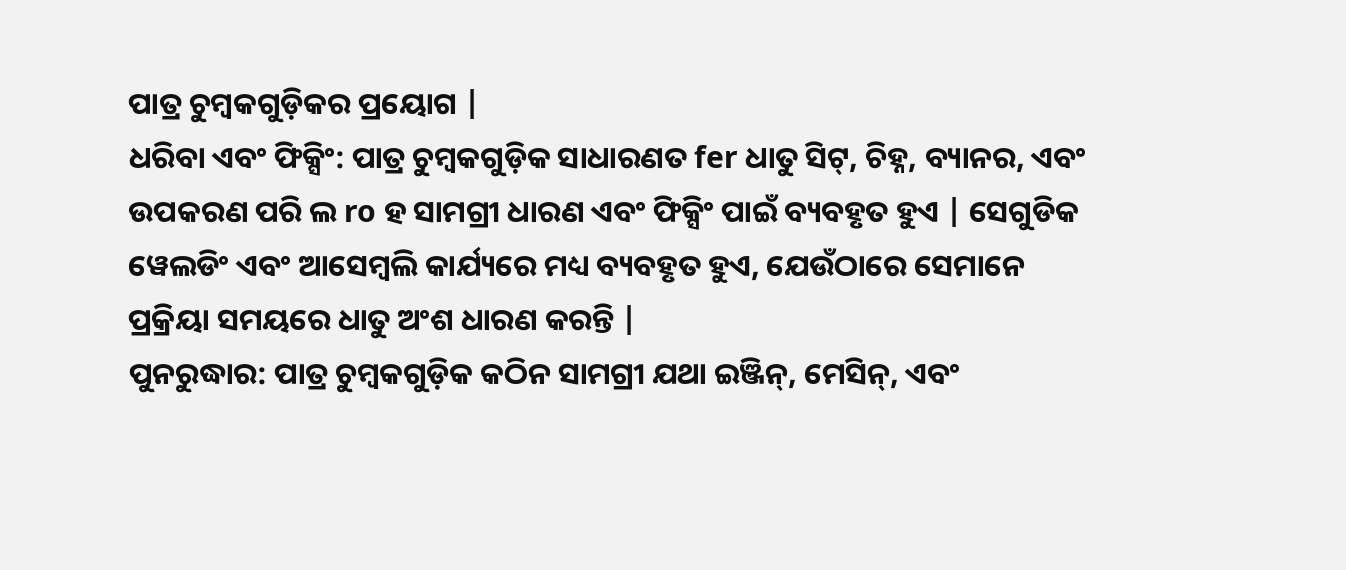ପାତ୍ର ଚୁମ୍ବକଗୁଡ଼ିକର ପ୍ରୟୋଗ |
ଧରିବା ଏବଂ ଫିକ୍ସିଂ: ପାତ୍ର ଚୁମ୍ବକଗୁଡ଼ିକ ସାଧାରଣତ fer ଧାତୁ ସିଟ୍, ଚିହ୍ନ, ବ୍ୟାନର, ଏବଂ ଉପକରଣ ପରି ଲ ro ହ ସାମଗ୍ରୀ ଧାରଣ ଏବଂ ଫିକ୍ସିଂ ପାଇଁ ବ୍ୟବହୃତ ହୁଏ | ସେଗୁଡିକ ୱେଲଡିଂ ଏବଂ ଆସେମ୍ବଲି କାର୍ଯ୍ୟରେ ମଧ୍ୟ ବ୍ୟବହୃତ ହୁଏ, ଯେଉଁଠାରେ ସେମାନେ ପ୍ରକ୍ରିୟା ସମୟରେ ଧାତୁ ଅଂଶ ଧାରଣ କରନ୍ତି |
ପୁନରୁଦ୍ଧାର: ପାତ୍ର ଚୁମ୍ବକଗୁଡ଼ିକ କଠିନ ସାମଗ୍ରୀ ଯଥା ଇଞ୍ଜିନ୍, ମେସିନ୍, ଏବଂ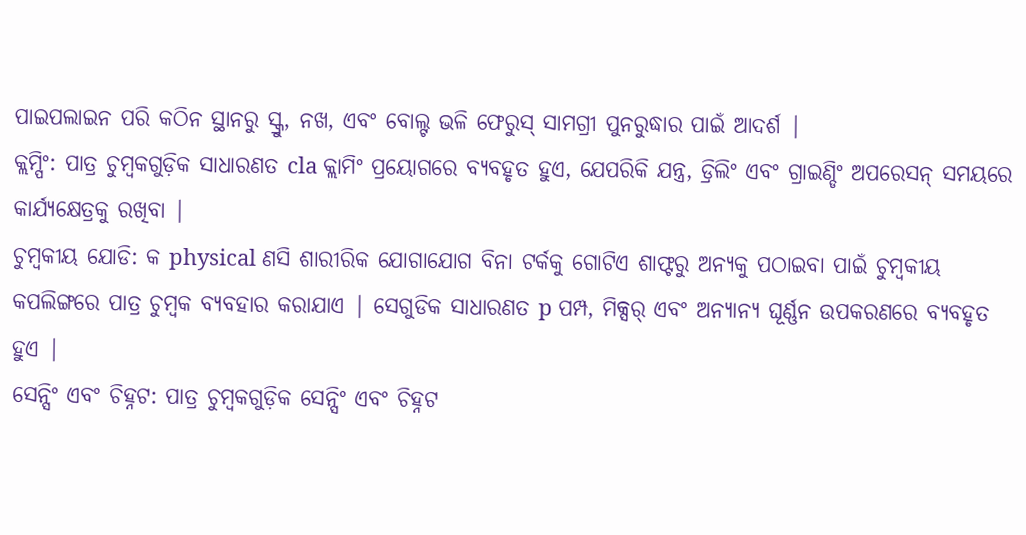ପାଇପଲାଇନ ପରି କଠିନ ସ୍ଥାନରୁ ସ୍କ୍ରୁ, ନଖ, ଏବଂ ବୋଲ୍ଟ ଭଳି ଫେରୁସ୍ ସାମଗ୍ରୀ ପୁନରୁଦ୍ଧାର ପାଇଁ ଆଦର୍ଶ |
କ୍ଲମ୍ପିଂ: ପାତ୍ର ଚୁମ୍ବକଗୁଡ଼ିକ ସାଧାରଣତ cla କ୍ଲାମିଂ ପ୍ରୟୋଗରେ ବ୍ୟବହୃତ ହୁଏ, ଯେପରିକି ଯନ୍ତ୍ର, ଡ୍ରିଲିଂ ଏବଂ ଗ୍ରାଇଣ୍ଡିଂ ଅପରେସନ୍ ସମୟରେ କାର୍ଯ୍ୟକ୍ଷେତ୍ରକୁ ରଖିବା |
ଚୁମ୍ବକୀୟ ଯୋଡି: କ physical ଣସି ଶାରୀରିକ ଯୋଗାଯୋଗ ବିନା ଟର୍କକୁ ଗୋଟିଏ ଶାଫ୍ଟରୁ ଅନ୍ୟକୁ ପଠାଇବା ପାଇଁ ଚୁମ୍ବକୀୟ କପଲିଙ୍ଗରେ ପାତ୍ର ଚୁମ୍ବକ ବ୍ୟବହାର କରାଯାଏ | ସେଗୁଡିକ ସାଧାରଣତ p ପମ୍ପ, ମିକ୍ସର୍ ଏବଂ ଅନ୍ୟାନ୍ୟ ଘୂର୍ଣ୍ଣନ ଉପକରଣରେ ବ୍ୟବହୃତ ହୁଏ |
ସେନ୍ସିଂ ଏବଂ ଚିହ୍ନଟ: ପାତ୍ର ଚୁମ୍ବକଗୁଡ଼ିକ ସେନ୍ସିଂ ଏବଂ ଚିହ୍ନଟ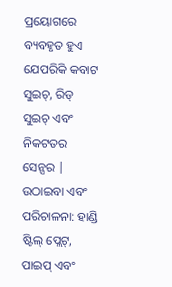ପ୍ରୟୋଗରେ ବ୍ୟବହୃତ ହୁଏ ଯେପରିକି କବାଟ ସୁଇଚ୍, ରିଡ୍ ସୁଇଚ୍ ଏବଂ ନିକଟତର ସେନ୍ସର |
ଉଠାଇବା ଏବଂ ପରିଚାଳନା: ହାଣ୍ଡି ଷ୍ଟିଲ୍ ପ୍ଲେଟ୍, ପାଇପ୍ ଏବଂ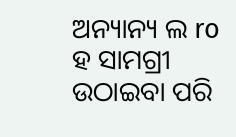ଅନ୍ୟାନ୍ୟ ଲ ro ହ ସାମଗ୍ରୀ ଉଠାଇବା ପରି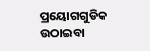ପ୍ରୟୋଗଗୁଡିକ ଉଠାଇବା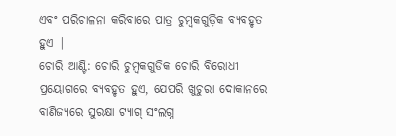ଏବଂ ପରିଚାଳନା କରିବାରେ ପାତ୍ର ଚୁମ୍ବକଗୁଡ଼ିକ ବ୍ୟବହୃତ ହୁଏ |
ଚୋରି ଆଣ୍ଟି: ଚୋରି ଚୁମ୍ବକଗୁଡିକ ଚୋରି ବିରୋଧୀ ପ୍ରୟୋଗରେ ବ୍ୟବହୃତ ହୁଏ, ଯେପରି ଖୁଚୁରା ଦୋକାନରେ ବାଣିଜ୍ୟରେ ସୁରକ୍ଷା ଟ୍ୟାଗ୍ ସଂଲଗ୍ନ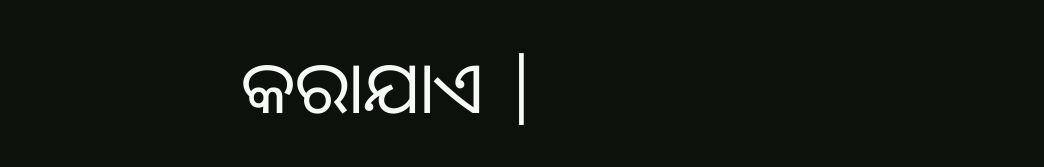କରାଯାଏ |